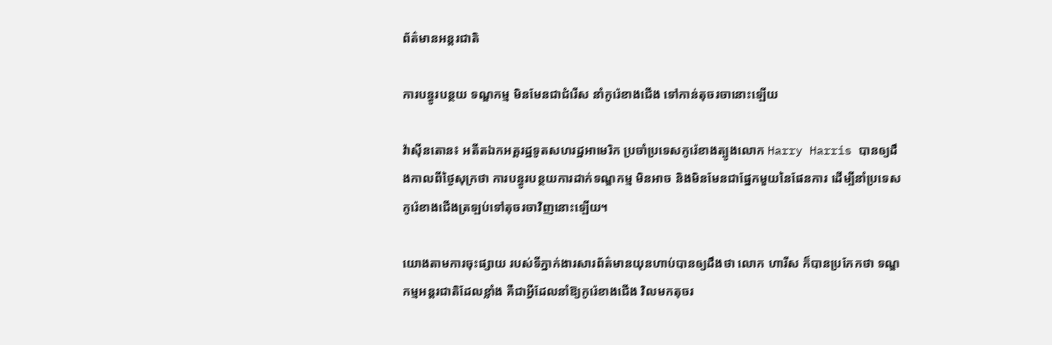ព័ត៌មានអន្តរជាតិ

ការបន្ធូរបន្ថយ ទណ្ឌកម្ម មិនមែនជាជំរើស នាំកូរ៉េខាងជើង ទៅកាន់តុចរចានោះឡើយ

វ៉ាស៊ីនតោន៖ អតីតឯកអគ្គរដ្ឋទូតសហរដ្ឋអាមេរិក ប្រចាំប្រទេសកូរ៉េខាងត្បូងលោក Harry Harris បានឲ្យដឹងកាលពីថ្ងៃសុក្រថា ការបន្ធូរបន្ថយការដាក់ទណ្ឌកម្ម មិនអាច និងមិនមែនជាផ្នែកមួយនៃផែនការ ដើម្បីនាំប្រទេសកូរ៉េខាងជើងត្រឡប់ទៅតុចរចាវិញនោះឡើយ។

យោងតាមការចុះផ្សាយ របស់ទីភ្នាក់ងារសារព័ត៌មានយុនហាប់បានឲ្យដឹងថា លោក ហារីស ក៏បានប្រកែកថា ទណ្ឌកម្មអន្តរជាតិដែលខ្លាំង គឺជាអ្វីដែលនាំឱ្យកូរ៉េខាងជើង វិលមកតុចរ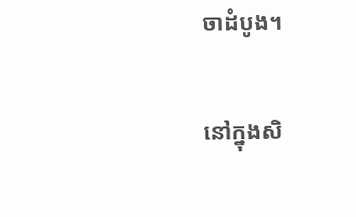ចាដំបូង។

នៅក្នុងសិ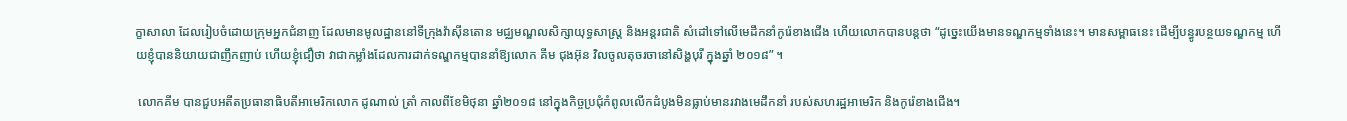ក្ខាសាលា ដែលរៀបចំដោយក្រុមអ្នកជំនាញ ដែលមានមូលដ្ឋាននៅទីក្រុងវ៉ាស៊ីនតោន មជ្ឈមណ្ឌលសិក្សាយុទ្ធសាស្ត្រ និងអន្តរជាតិ សំដៅទៅលើមេដឹកនាំកូរ៉េខាងជើង ហើយលោកបានបន្ដថា “ដូច្នេះយើងមានទណ្ឌកម្មទាំងនេះ។ មានសម្ពាធនេះ ដើម្បីបន្ធូរបន្ថយទណ្ឌកម្ម ហើយខ្ញុំបាននិយាយជាញឹកញាប់ ហើយខ្ញុំជឿថា វាជាកម្លាំងដែលការដាក់ទណ្ឌកម្មបាននាំឱ្យលោក គីម ជុងអ៊ុន វិលចូលតុចរចានៅសិង្ហបុរី ក្នុងឆ្នាំ ២០១៨” ។

 លោកគីម បានជួបអតីតប្រធានាធិបតីអាមេរិកលោក ដូណាល់ ត្រាំ កាលពីខែមិថុនា ឆ្នាំ២០១៨ នៅក្នុងកិច្ចប្រជុំកំពូលលើកដំបូងមិនធ្លាប់មានរវាងមេដឹកនាំ របស់សហរដ្ឋអាមេរិក និងកូរ៉េខាងជើង។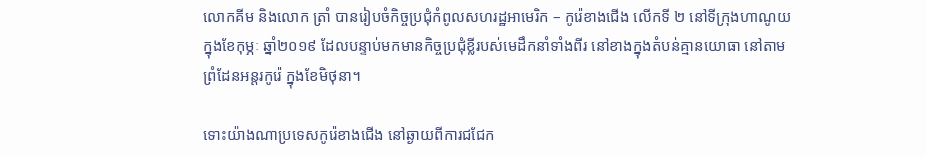លោកគីម និងលោក ត្រាំ បានរៀបចំកិច្ចប្រជុំកំពូលសហរដ្ឋអាមេរិក – កូរ៉េខាងជើង លើកទី ២ នៅទីក្រុងហាណូយ ក្នុងខែកុម្ភៈ ឆ្នាំ២០១៩ ដែលបន្ទាប់មកមានកិច្ចប្រជុំខ្លីរបស់មេដឹកនាំទាំងពីរ នៅខាងក្នុងតំបន់គ្មានយោធា នៅតាមព្រំដែនអន្តរកូរ៉េ ក្នុងខែមិថុនា។

ទោះយ៉ាងណាប្រទេសកូរ៉េខាងជើង នៅឆ្ងាយពីការជជែក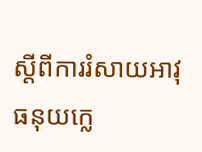ស្តីពីការរំសាយអាវុធនុយក្លេ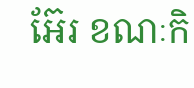អ៊ែរ ខណៈកិ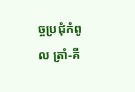ច្ចប្រជុំកំពូល ត្រាំ-គី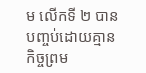ម លើកទី ២ បានបញ្ចប់ដោយគ្មានកិច្ចព្រម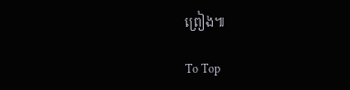ព្រៀង៕

To Top